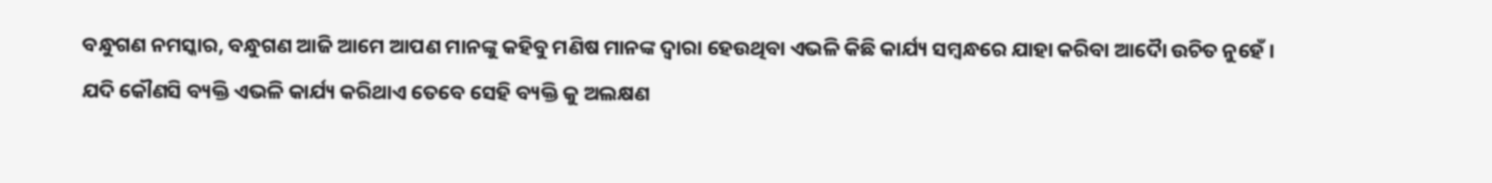ବନ୍ଧୁଗଣ ନମସ୍କାର, ବନ୍ଧୁଗଣ ଆଜି ଆମେ ଆପଣ ମାନଙ୍କୁ କହିବୁ ମଣିଷ ମାନଙ୍କ ଦ୍ୱାରା ହେଉଥିବା ଏଭଳି କିଛି କାର୍ଯ୍ୟ ସମ୍ବନ୍ଧରେ ଯାହା କରିବା ଆଦୋୖ ଉଚିତ ନୁହେଁ ।
ଯଦି କୌଣସି ବ୍ୟକ୍ତି ଏଭଳି କାର୍ଯ୍ୟ କରିଥାଏ ତେବେ ସେହି ବ୍ୟକ୍ତି କୁ ଅଲକ୍ଷଣ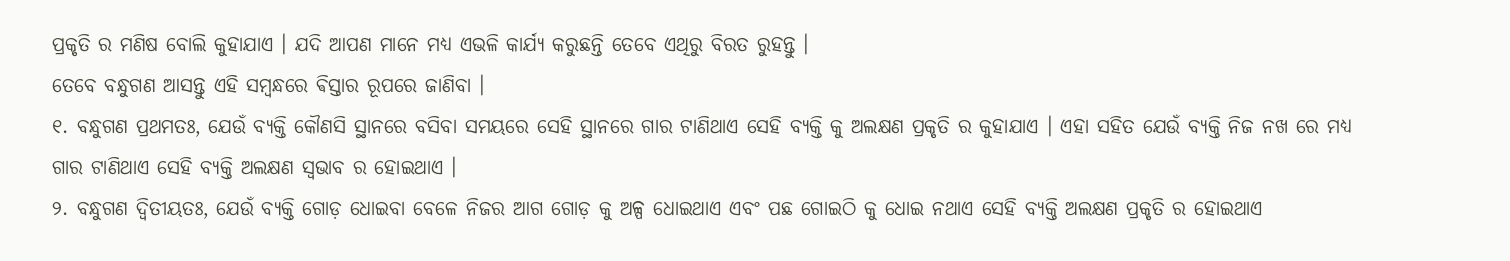ପ୍ରକୃତି ର ମଣିଷ ବୋଲି କୁହାଯାଏ । ଯଦି ଆପଣ ମାନେ ମଧ୍ୟ ଏଭଳି କାର୍ଯ୍ୟ କରୁଛନ୍ତି ତେବେ ଏଥିରୁ ବିରତ ରୁହନ୍ତୁ ।
ତେବେ ବନ୍ଧୁଗଣ ଆସନ୍ତୁ ଏହି ସମ୍ବନ୍ଧରେ ଵିସ୍ତାର ରୂପରେ ଜାଣିବା ।
୧. ବନ୍ଧୁଗଣ ପ୍ରଥମତଃ, ଯେଉଁ ବ୍ୟକ୍ତି କୌଣସି ସ୍ଥାନରେ ବସିବା ସମୟରେ ସେହି ସ୍ଥାନରେ ଗାର ଟାଣିଥାଏ ସେହି ବ୍ୟକ୍ତି କୁ ଅଲକ୍ଷଣ ପ୍ରକୃତି ର କୁହାଯାଏ । ଏହା ସହିତ ଯେଉଁ ବ୍ୟକ୍ତି ନିଜ ନଖ ରେ ମଧ୍ୟ ଗାର ଟାଣିଥାଏ ସେହି ବ୍ୟକ୍ତି ଅଲକ୍ଷଣ ସ୍ୱଭାବ ର ହୋଇଥାଏ ।
୨. ବନ୍ଧୁଗଣ ଦ୍ବିତୀୟତଃ, ଯେଉଁ ବ୍ୟକ୍ତି ଗୋଡ଼ ଧୋଇବା ବେଳେ ନିଜର ଆଗ ଗୋଡ଼ କୁ ଅଳ୍ପ ଧୋଇଥାଏ ଏବଂ ପଛ ଗୋଇଠି କୁ ଧୋଇ ନଥାଏ ସେହି ବ୍ୟକ୍ତି ଅଲକ୍ଷଣ ପ୍ରକୃତି ର ହୋଇଥାଏ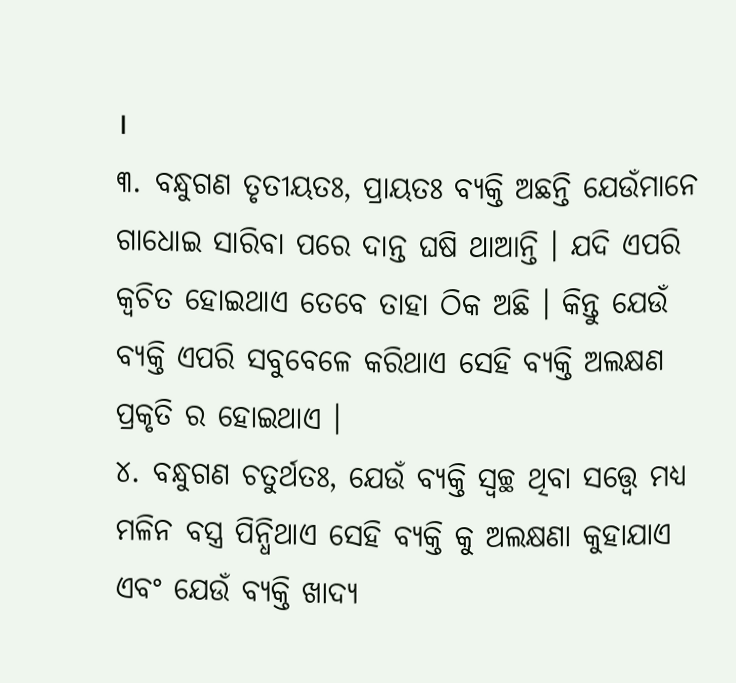।
୩. ବନ୍ଧୁଗଣ ତୃତୀୟତଃ, ପ୍ରାୟତଃ ବ୍ୟକ୍ତି ଅଛନ୍ତି ଯେଉଁମାନେ ଗାଧୋଇ ସାରିବା ପରେ ଦାନ୍ତ ଘଷି ଥାଆନ୍ତି । ଯଦି ଏପରି କ୍ଵଚିତ ହୋଇଥାଏ ତେବେ ତାହା ଠିକ ଅଛି । କିନ୍ତୁ ଯେଉଁ ବ୍ୟକ୍ତି ଏପରି ସବୁବେଳେ କରିଥାଏ ସେହି ବ୍ୟକ୍ତି ଅଲକ୍ଷଣ ପ୍ରକୃତି ର ହୋଇଥାଏ ।
୪. ବନ୍ଧୁଗଣ ଚତୁର୍ଥତଃ, ଯେଉଁ ବ୍ୟକ୍ତି ସ୍ୱଚ୍ଛ ଥିବା ସତ୍ତ୍ୱେ ମଧ୍ୟ ମଳିନ ବସ୍ତ୍ର ପିନ୍ଧିଥାଏ ସେହି ବ୍ୟକ୍ତି କୁ ଅଲକ୍ଷଣା କୁହାଯାଏ ଏବଂ ଯେଉଁ ବ୍ୟକ୍ତି ଖାଦ୍ୟ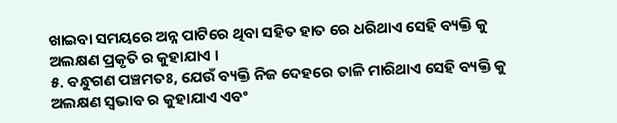ଖାଇବା ସମୟରେ ଅନ୍ନ ପାଟିରେ ଥିବା ସହିତ ହାତ ରେ ଧରିଥାଏ ସେହି ବ୍ୟକ୍ତି କୁ ଅଲକ୍ଷଣ ପ୍ରକୃତି ର କୁହାଯାଏ ।
୫. ବନ୍ଧୁଗଣ ପଞ୍ଚମତଃ, ଯେଉଁ ବ୍ୟକ୍ତି ନିଜ ଦେହରେ ତାଳି ମାରିଥାଏ ସେହି ବ୍ୟକ୍ତି କୁ ଅଲକ୍ଷଣ ସ୍ୱଭାବ ର କୁହାଯାଏ ଏବଂ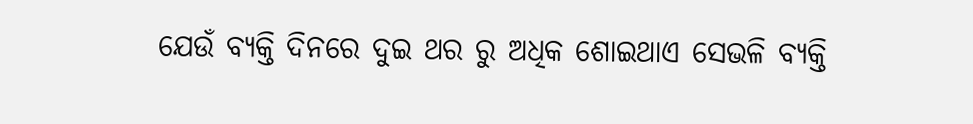ଯେଉଁ ବ୍ୟକ୍ତି ଦିନରେ ଦୁଇ ଥର ରୁ ଅଧିକ ଶୋଇଥାଏ ସେଭଳି ବ୍ୟକ୍ତି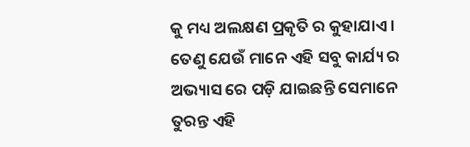କୁ ମଧ୍ୟ ଅଲକ୍ଷଣ ପ୍ରକୃତି ର କୁହାଯାଏ । ତେଣୁ ଯେଉଁ ମାନେ ଏହି ସବୁ କାର୍ଯ୍ୟ ର ଅଭ୍ୟାସ ରେ ପଡ଼ି ଯାଇଛନ୍ତି ସେମାନେ ତୁରନ୍ତ ଏହି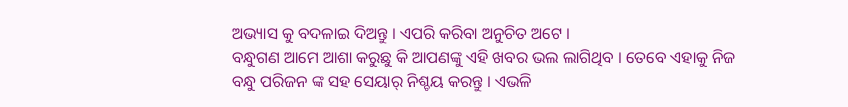ଅଭ୍ୟାସ କୁ ବଦଳାଇ ଦିଅନ୍ତୁ । ଏପରି କରିବା ଅନୁଚିତ ଅଟେ ।
ବନ୍ଧୁଗଣ ଆମେ ଆଶା କରୁଛୁ କି ଆପଣଙ୍କୁ ଏହି ଖବର ଭଲ ଲାଗିଥିବ । ତେବେ ଏହାକୁ ନିଜ ବନ୍ଧୁ ପରିଜନ ଙ୍କ ସହ ସେୟାର୍ ନିଶ୍ଚୟ କରନ୍ତୁ । ଏଭଳି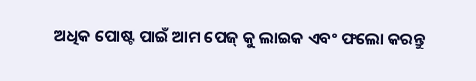ଅଧିକ ପୋଷ୍ଟ ପାଇଁ ଆମ ପେଜ୍ କୁ ଲାଇକ ଏବଂ ଫଲୋ କରନ୍ତୁ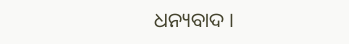ଧନ୍ୟବାଦ ।